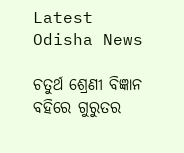Latest Odisha News

ଚତୁର୍ଥ ଶ୍ରେଣୀ ବିଜ୍ଞାନ ବହିରେ ଗୁରୁତର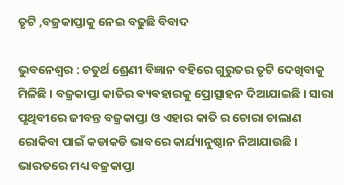ତୃଟି ,ବଜ୍ରକାପ୍ତାକୁ ନେଇ ବଢୁଛି ବିବାଦ

ଭୁବନେଶ୍ୱର : ଚତୁର୍ଥ ଶ୍ରେଣୀ ବିଜ୍ଞାନ ବହିରେ ଗୁରୁତର ତୃଟି ଦେଖିବାକୁ ମିଳିଛି । ବଜ୍ରକାପ୍ତା କାତିର ଵ୍ୟଵହାରକୁ ପ୍ରୋତ୍ସାହନ ଦିଆଯାଇଛି । ସାରା ପୃଥିବୀରେ ଜୀବନ୍ତ ବଜ୍ରକାପ୍ତା ଓ ଏହାର କାତି ର ଚୋରା ଚାଲାଣ ରୋକିବା ପାଇଁ କଡାକଡି ଭାବରେ କାର୍ଯ୍ୟାନୁଷ୍ଠାନ ନିଆଯାଉଛି । ଭାରତରେ ମଧ୍ୟ ବଜ୍ରକାପ୍ତା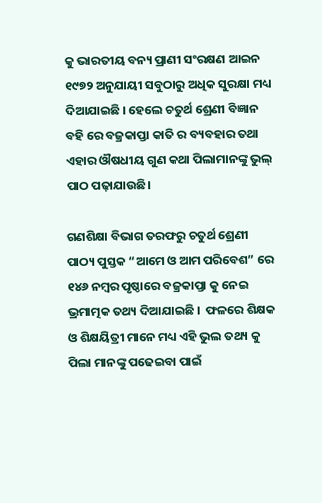କୁ ଭାରତୀୟ ବନ୍ୟ ପ୍ରାଣୀ ସଂରକ୍ଷଣ ଆଇନ ୧୯୭୨ ଅନୁଯାୟୀ ସବୁଠାରୁ ଅଧିକ ସୁରକ୍ଷା ମଧ୍ୟ ଦିଆଯାଇଛି । ହେଲେ ଚତୁର୍ଥ ଶ୍ରେଣୀ ବିଜ୍ଞାନ ବହି ରେ ବଜ୍ରକାପ୍ତା କାତି ର ବ୍ୟବହାର ତଥା ଏହାର ଔଷଧୀୟ ଗୁଣ କଥା ପିଲାମାନଙ୍କୁ ଭୁଲ୍ ପାଠ ପଢ଼ାଯାଉଛି।

ଗଣଶିକ୍ଷା ବିଭାଗ ତରଫରୁ ଚତୁର୍ଥ ଶ୍ରେଣୀ ପାଠ୍ୟ ପୁସ୍ତକ “ଆମେ ଓ ଆମ ପରିବେଶ” ରେ ୧୪୬ ନମ୍ବର ପୃଷ୍ଠାରେ ବଜ୍ରକାପ୍ତା କୁ ନେଇ ଭ୍ରମାତ୍ମକ ତଥ୍ୟ ଦିଆଯାଇଛି ।  ଫଳରେ ଶିକ୍ଷକ ଓ ଶିକ୍ଷୟିତ୍ରୀ ମାନେ ମଧ୍ୟ ଏହି ଭୁଲ ତଥ୍ୟ କୁ ପିଲା ମାନଙ୍କୁ ପଢେଇବା ପାଇଁ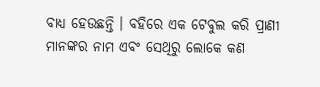ବାଧ୍ୟ ହେଉଛନ୍ତି । ବହିରେ ଏକ ଟେବୁଲ କରି ପ୍ରାଣୀ ମାନଙ୍କର ନାମ ଏବଂ ସେଥିରୁ ଲୋକେ କଣ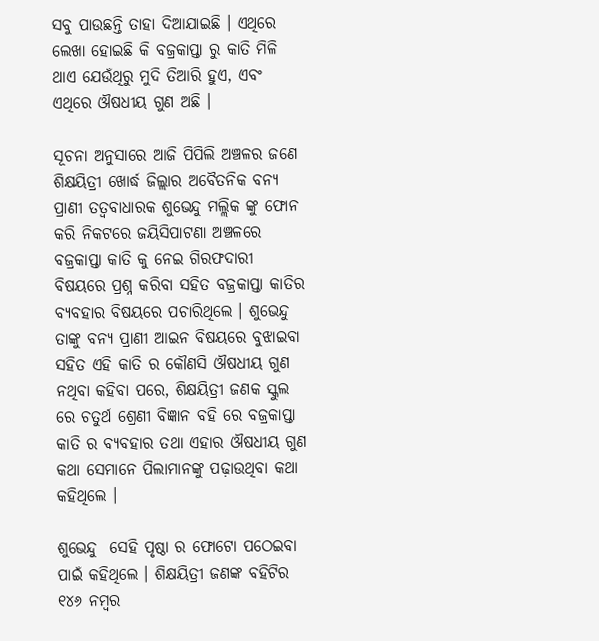ସବୁ ପାଉଛନ୍ତି ତାହା ଦିଆଯାଇଛି । ଏଥିରେ ଲେଖା ହୋଇଛି କି ବଜ୍ରକାପ୍ତା ରୁ କାତି ମିଳି ଥାଏ ଯେଉଁଥିରୁ ମୁଦି ତିଆରି ହୁଏ, ଏବଂ ଏଥିରେ ଔଷଧୀୟ ଗୁଣ ଅଛି ।

ସୂଚନା ଅନୁସାରେ ଆଜି ପିପିଲି ଅଞ୍ଚଳର ଜଣେ ଶିକ୍ଷୟିତ୍ରୀ ଖୋର୍ଦ୍ଧ ଜିଲ୍ଲାର ଅବୈତନିକ ବନ୍ୟ ପ୍ରାଣୀ ତତ୍ୱବାଧାରକ ଶୁଭେନ୍ଦୁ ମଲ୍ଲିକ ଙ୍କୁ ଫୋନ କରି ନିକଟରେ ଜୟିସିପାଟଣା ଅଞ୍ଚଳରେ ବଜ୍ରକାପ୍ତା କାତି କୁ ନେଇ ଗିରଫଦାରୀ ବିଷୟରେ ପ୍ରଶ୍ନ କରିବା ସହିତ ବଜ୍ରକାପ୍ତା କାତିର ବ୍ୟବହାର ବିଷୟରେ ପଚାରିଥିଲେ । ଶୁଭେନ୍ଦୁ ତାଙ୍କୁ ବନ୍ୟ ପ୍ରାଣୀ ଆଇନ ବିଷୟରେ ବୁଝାଇବା ସହିତ ଏହି କାତି ର କୌଣସି ଔଷଧୀୟ ଗୁଣ ନଥିବା କହିବା ପରେ, ଶିକ୍ଷୟିତ୍ରୀ ଜଣକ ସ୍କୁଲ ରେ ଚତୁର୍ଥ ଶ୍ରେଣୀ ବିଜ୍ଞାନ ବହି ରେ ବଜ୍ରକାପ୍ତା କାତି ର ବ୍ୟବହାର ତଥା ଏହାର ଔଷଧୀୟ ଗୁଣ କଥା ସେମାନେ ପିଲାମାନଙ୍କୁ ପଢ଼ାଉଥିବା କଥା କହିଥିଲେ ।

ଶୁଭେନ୍ଦୁ  ସେହି ପୃଷ୍ଠା ର ଫୋଟୋ ପଠେଇବା ପାଇଁ କହିଥିଲେ । ଶିକ୍ଷୟିତ୍ରୀ ଜଣଙ୍କ ବହିଟିର ୧୪୬ ନମ୍ବର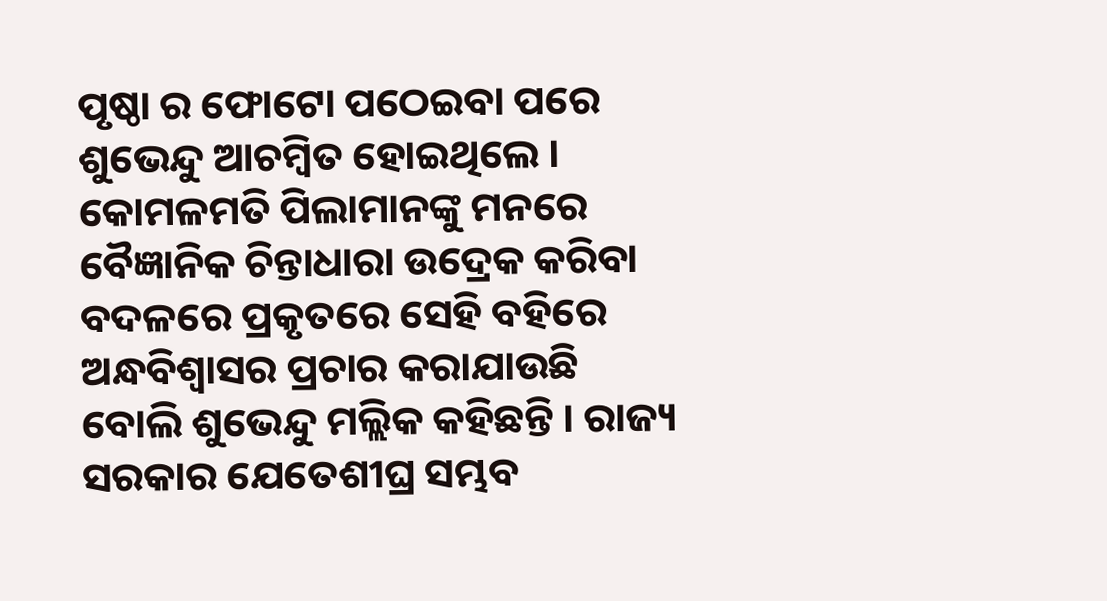ପୃଷ୍ଠା ର ଫୋଟୋ ପଠେଇବା ପରେ ଶୁଭେନ୍ଦୁ ଆଚମ୍ବିତ ହୋଇଥିଲେ । କୋମଳମତି ପିଲାମାନଙ୍କୁ ମନରେ ବୈଜ୍ଞାନିକ ଚିନ୍ତାଧାରା ଉଦ୍ରେକ କରିବା ବଦଳରେ ପ୍ରକୃତରେ ସେହି ବହିରେ ଅନ୍ଧବିଶ୍ୱାସର ପ୍ରଚାର କରାଯାଉଛି ବୋଲି ଶୁଭେନ୍ଦୁ ମଲ୍ଲିକ କହିଛନ୍ତି । ରାଜ୍ୟ ସରକାର ଯେତେଶୀଘ୍ର ସମ୍ଭବ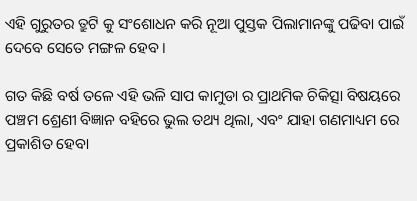ଏହି ଗୁରୁତର ତ୍ରୁଟି କୁ ସଂଶୋଧନ କରି ନୂଆ ପୁସ୍ତକ ପିଲାମାନଙ୍କୁ ପଢିବା ପାଇଁ ଦେବେ ସେତେ ମଙ୍ଗଳ ହେବ ।

ଗତ କିଛି ବର୍ଷ ତଳେ ଏହି ଭଳି ସାପ କାମୁଡା ର ପ୍ରାଥମିକ ଚିକିତ୍ସା ବିଷୟରେ ପଞ୍ଚମ ଶ୍ରେଣୀ ବିଜ୍ଞାନ ବହିରେ ଭୁଲ ତଥ୍ୟ ଥିଲା, ଏବଂ ଯାହା ଗଣମାଧ୍ୟମ ରେ ପ୍ରକାଶିତ ହେବା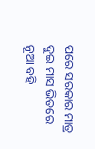ପରେ ସରକାର ମାତ୍ର ଦୁଇ ମାସ ଭିତରେ ନୂଆ ବହି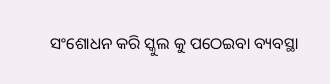ସଂଶୋଧନ କରି ସ୍କୁଲ କୁ ପଠେଇବା ବ୍ୟବସ୍ଥା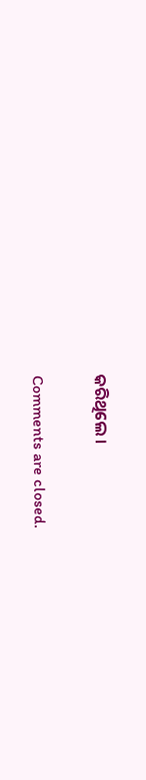କରିଥିଲେ ।

Comments are closed.